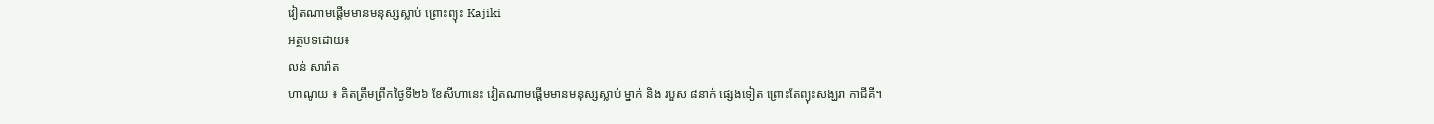វៀតណាមផ្តើមមានមនុស្សស្លាប់ ព្រោះព្យុះ Kajiki
អត្ថបទដោយ៖
លន់ សារ៉ាត
ហាណូយ ៖ គិតត្រឹមព្រឹកថ្ងៃទី២៦ ខែសីហានេះ វៀតណាមផ្តើមមានមនុស្សស្លាប់ ម្នាក់ និង របួស ៨នាក់ ផ្សេងទៀត ព្រោះតែព្យុះសង្ឃរា កាជីគី។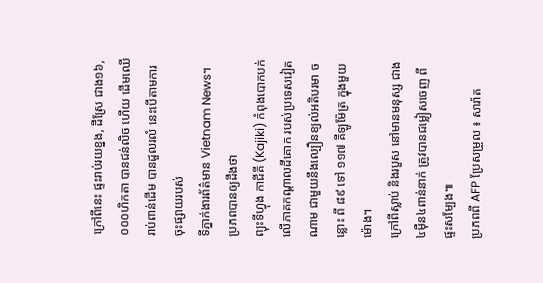ក្រៅពីនេះ ផ្ទះរាប់រយខ្នង, ដីស្រែ ជាង១៦,០០០ហិកតា បានជន់លិច ហើយ ដើមឈើរាប់ពាន់ដើម បានដួលរលំ នេះបើតាមការចុះផ្សាយរបស់
ទីភ្នាក់ងារព័ត៌មាន Vietnam News។
ប្រភពបានឲ្យដឹងថា
ព្យុះទីហ្វុង កាជីគី (Kajiki) កំពុងបោកបក់ លើភាគកណ្តាលដីគោក របស់ប្រទេសវៀតណាម ជាមួយនឹងល្បឿនខ្យល់អតិបរមា ចន្លោះ ពី ៨៩ ទៅ ១១៧ គីឡូម៉ែត្រ ក្នុងមួយម៉ោង។
ក្រៅពីស្លាប់ និងរបួស នៅមានមនុស្ស ជាង៤ម៉ឺន៤ពាន់នាក់ ត្រូវបានជម្លៀសចេញ ពីផ្ទះសម្បែង៕
ប្រភពពី AFP ប្រែសម្រួល ៖ សារ៉ាត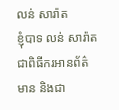លន់ សារ៉ាត
ខ្ញុំបាទ លន់ សារ៉ាត ជាពិធីករអានព័ត៌មាន និងជា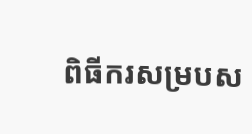ពិធីករសម្របស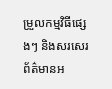ម្រួលកម្មវិធីផ្សេងៗ និងសរសេរព័ត៌មានអ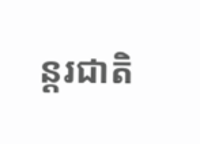ន្តរជាតិ